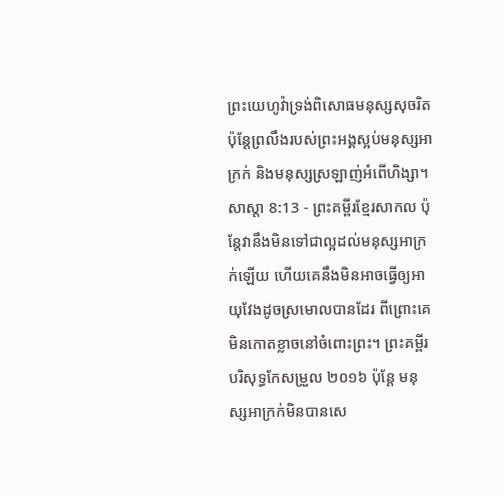ព្រះយេហូវ៉ាទ្រង់ពិសោធមនុស្សសុចរិត ប៉ុន្តែព្រលឹងរបស់ព្រះអង្គស្អប់មនុស្សអាក្រក់ និងមនុស្សស្រឡាញ់អំពើហិង្សា។
សាស្តា 8:13 - ព្រះគម្ពីរខ្មែរសាកល ប៉ុន្តែវានឹងមិនទៅជាល្អដល់មនុស្សអាក្រក់ឡើយ ហើយគេនឹងមិនអាចធ្វើឲ្យអាយុវែងដូចស្រមោលបានដែរ ពីព្រោះគេមិនកោតខ្លាចនៅចំពោះព្រះ។ ព្រះគម្ពីរបរិសុទ្ធកែសម្រួល ២០១៦ ប៉ុន្តែ មនុស្សអាក្រក់មិនបានសេ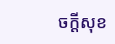ចក្ដីសុខ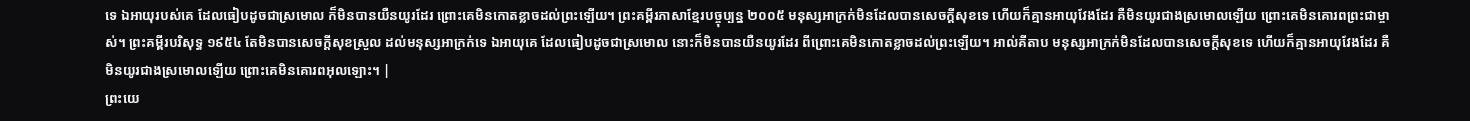ទេ ឯអាយុរបស់គេ ដែលធៀបដូចជាស្រមោល ក៏មិនបានយឺនយូរដែរ ព្រោះគេមិនកោតខ្លាចដល់ព្រះឡើយ។ ព្រះគម្ពីរភាសាខ្មែរបច្ចុប្បន្ន ២០០៥ មនុស្សអាក្រក់មិនដែលបានសេចក្ដីសុខទេ ហើយក៏គ្មានអាយុវែងដែរ គឺមិនយូរជាងស្រមោលឡើយ ព្រោះគេមិនគោរពព្រះជាម្ចាស់។ ព្រះគម្ពីរបរិសុទ្ធ ១៩៥៤ តែមិនបានសេចក្ដីសុខស្រួល ដល់មនុស្សអាក្រក់ទេ ឯអាយុគេ ដែលធៀបដូចជាស្រមោល នោះក៏មិនបានយឺនយូរដែរ ពីព្រោះគេមិនកោតខ្លាចដល់ព្រះឡើយ។ អាល់គីតាប មនុស្សអាក្រក់មិនដែលបានសេចក្ដីសុខទេ ហើយក៏គ្មានអាយុវែងដែរ គឺមិនយូរជាងស្រមោលឡើយ ព្រោះគេមិនគោរពអុលឡោះ។ |
ព្រះយេ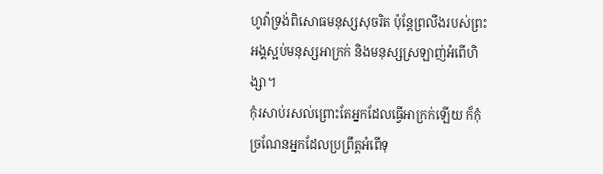ហូវ៉ាទ្រង់ពិសោធមនុស្សសុចរិត ប៉ុន្តែព្រលឹងរបស់ព្រះអង្គស្អប់មនុស្សអាក្រក់ និងមនុស្សស្រឡាញ់អំពើហិង្សា។
កុំរសាប់រសល់ព្រោះតែអ្នកដែលធ្វើអាក្រក់ឡើយ ក៏កុំច្រណែនអ្នកដែលប្រព្រឹត្តអំពើទុ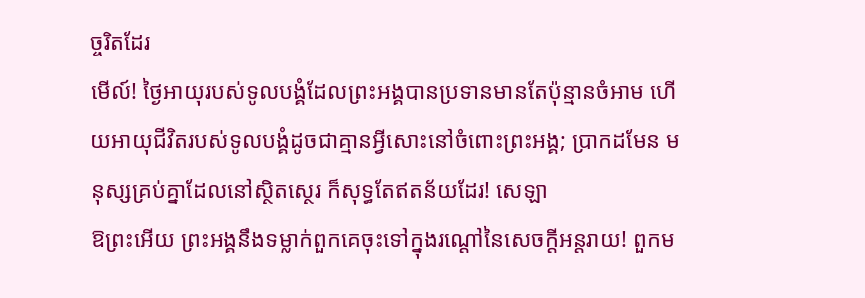ច្ចរិតដែរ
មើល៍! ថ្ងៃអាយុរបស់ទូលបង្គំដែលព្រះអង្គបានប្រទានមានតែប៉ុន្មានចំអាម ហើយអាយុជីវិតរបស់ទូលបង្គំដូចជាគ្មានអ្វីសោះនៅចំពោះព្រះអង្គ; ប្រាកដមែន មនុស្សគ្រប់គ្នាដែលនៅស្ថិតស្ថេរ ក៏សុទ្ធតែឥតន័យដែរ! សេឡា
ឱព្រះអើយ ព្រះអង្គនឹងទម្លាក់ពួកគេចុះទៅក្នុងរណ្ដៅនៃសេចក្ដីអន្តរាយ! ពួកម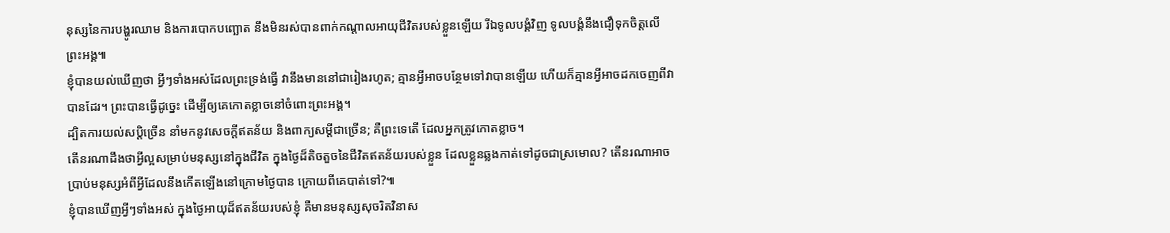នុស្សនៃការបង្ហូរឈាម និងការបោកបញ្ឆោត នឹងមិនរស់បានពាក់កណ្ដាលអាយុជីវិតរបស់ខ្លួនឡើយ រីឯទូលបង្គំវិញ ទូលបង្គំនឹងជឿទុកចិត្តលើព្រះអង្គ៕
ខ្ញុំបានយល់ឃើញថា អ្វីៗទាំងអស់ដែលព្រះទ្រង់ធ្វើ វានឹងមាននៅជារៀងរហូត; គ្មានអ្វីអាចបន្ថែមទៅវាបានឡើយ ហើយក៏គ្មានអ្វីអាចដកចេញពីវាបានដែរ។ ព្រះបានធ្វើដូច្នេះ ដើម្បីឲ្យគេកោតខ្លាចនៅចំពោះព្រះអង្គ។
ដ្បិតការយល់សប្តិច្រើន នាំមកនូវសេចក្ដីឥតន័យ និងពាក្យសម្ដីជាច្រើន; គឺព្រះទេតើ ដែលអ្នកត្រូវកោតខ្លាច។
តើនរណាដឹងថាអ្វីល្អសម្រាប់មនុស្សនៅក្នុងជីវិត ក្នុងថ្ងៃដ៏តិចតួចនៃជីវិតឥតន័យរបស់ខ្លួន ដែលខ្លួនឆ្លងកាត់ទៅដូចជាស្រមោល? តើនរណាអាចប្រាប់មនុស្សអំពីអ្វីដែលនឹងកើតឡើងនៅក្រោមថ្ងៃបាន ក្រោយពីគេបាត់ទៅ?៕
ខ្ញុំបានឃើញអ្វីៗទាំងអស់ ក្នុងថ្ងៃអាយុដ៏ឥតន័យរបស់ខ្ញុំ គឺមានមនុស្សសុចរិតវិនាស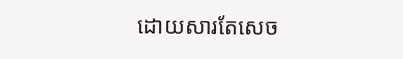ដោយសារតែសេច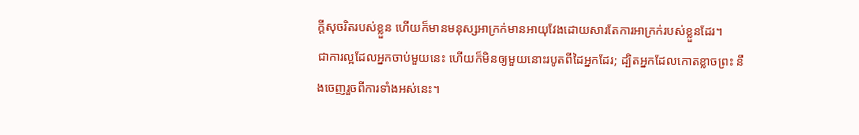ក្ដីសុចរិតរបស់ខ្លួន ហើយក៏មានមនុស្សអាក្រក់មានអាយុវែងដោយសារតែការអាក្រក់របស់ខ្លួនដែរ។
ជាការល្អដែលអ្នកចាប់មួយនេះ ហើយក៏មិនឲ្យមួយនោះរបូតពីដៃអ្នកដែរ; ដ្បិតអ្នកដែលកោតខ្លាចព្រះ នឹងចេញរួចពីការទាំងអស់នេះ។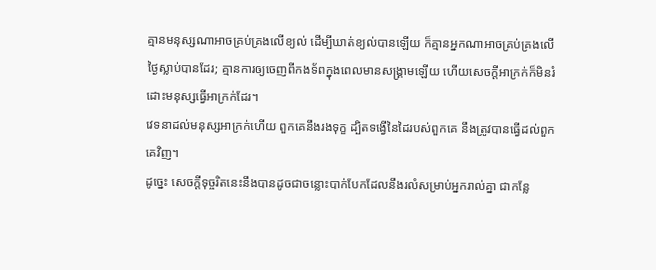គ្មានមនុស្សណាអាចគ្រប់គ្រងលើខ្យល់ ដើម្បីឃាត់ខ្យល់បានឡើយ ក៏គ្មានអ្នកណាអាចគ្រប់គ្រងលើថ្ងៃស្លាប់បានដែរ; គ្មានការឲ្យចេញពីកងទ័ពក្នុងពេលមានសង្គ្រាមឡើយ ហើយសេចក្ដីអាក្រក់ក៏មិនរំដោះមនុស្សធ្វើអាក្រក់ដែរ។
វេទនាដល់មនុស្សអាក្រក់ហើយ ពួកគេនឹងរងទុក្ខ ដ្បិតទង្វើនៃដៃរបស់ពួកគេ នឹងត្រូវបានធ្វើដល់ពួកគេវិញ។
ដូច្នេះ សេចក្ដីទុច្ចរិតនេះនឹងបានដូចជាចន្លោះបាក់បែកដែលនឹងរលំសម្រាប់អ្នករាល់គ្នា ជាកន្លែ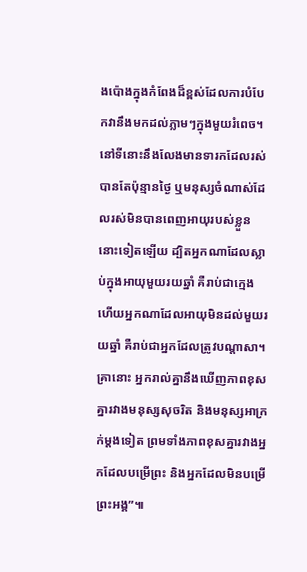ងប៉ោងក្នុងកំពែងដ៏ខ្ពស់ដែលការបំបែកវានឹងមកដល់ភ្លាមៗក្នុងមួយរំពេច។
នៅទីនោះនឹងលែងមានទារកដែលរស់បានតែប៉ុន្មានថ្ងៃ ឬមនុស្សចំណាស់ដែលរស់មិនបានពេញអាយុរបស់ខ្លួននោះទៀតឡើយ ដ្បិតអ្នកណាដែលស្លាប់ក្នុងអាយុមួយរយឆ្នាំ គឺរាប់ជាក្មេង ហើយអ្នកណាដែលអាយុមិនដល់មួយរយឆ្នាំ គឺរាប់ជាអ្នកដែលត្រូវបណ្ដាសា។
គ្រានោះ អ្នករាល់គ្នានឹងឃើញភាពខុសគ្នារវាងមនុស្សសុចរិត និងមនុស្សអាក្រក់ម្ដងទៀត ព្រមទាំងភាពខុសគ្នារវាងអ្នកដែលបម្រើព្រះ និងអ្នកដែលមិនបម្រើព្រះអង្គ”៕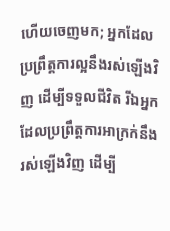ហើយចេញមក; អ្នកដែលប្រព្រឹត្តការល្អនឹងរស់ឡើងវិញ ដើម្បីទទួលជីវិត រីឯអ្នកដែលប្រព្រឹត្តការអាក្រក់នឹងរស់ឡើងវិញ ដើម្បី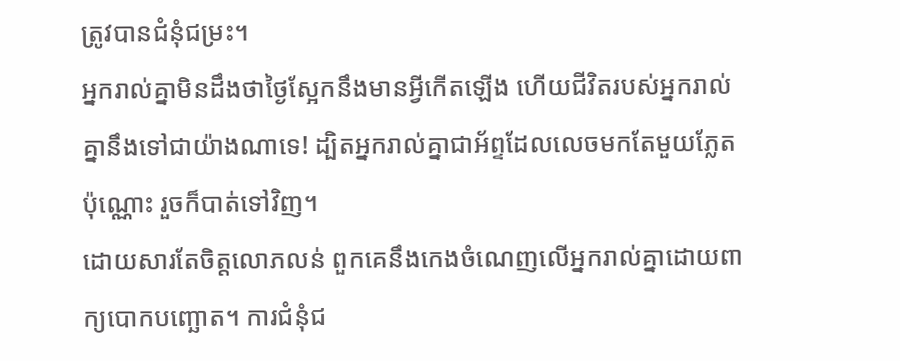ត្រូវបានជំនុំជម្រះ។
អ្នករាល់គ្នាមិនដឹងថាថ្ងៃស្អែកនឹងមានអ្វីកើតឡើង ហើយជីវិតរបស់អ្នករាល់គ្នានឹងទៅជាយ៉ាងណាទេ! ដ្បិតអ្នករាល់គ្នាជាអ័ព្ទដែលលេចមកតែមួយភ្លែតប៉ុណ្ណោះ រួចក៏បាត់ទៅវិញ។
ដោយសារតែចិត្តលោភលន់ ពួកគេនឹងកេងចំណេញលើអ្នករាល់គ្នាដោយពាក្យបោកបញ្ឆោត។ ការជំនុំជ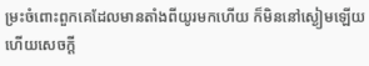ម្រះចំពោះពួកគេដែលមានតាំងពីយូរមកហើយ ក៏មិននៅស្ងៀមឡើយ ហើយសេចក្ដី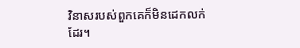វិនាសរបស់ពួកគេក៏មិនដេកលក់ដែរ។